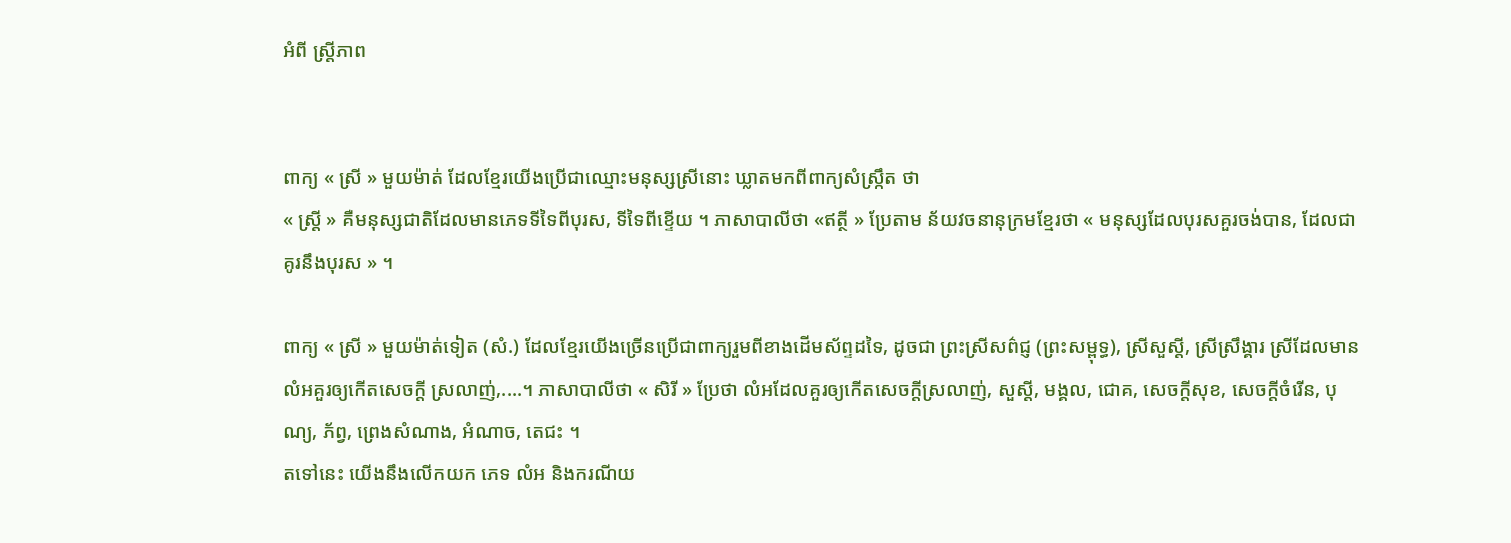អំពី ស្រ្តីភាព


ពាក្យ « ស្រី » មួយម៉ាត់ ដែលខ្មែរយើងប្រើជាឈ្មោះមនុស្សស្រីនោះ ឃ្លាតមកពីពាក្យសំស្រ្កឹត ថា
« ស្រ្តី » គឺមនុស្សជាតិដែលមានភេទទីទៃពីបុរស, ទីទៃពីខ្ទើយ ។ ភាសាបាលីថា «ឥត្ថី » ប្រែតាម ន័យវចនានុក្រមខ្មែរថា « មនុស្សដែលបុរសគួរចង់បាន, ដែលជាគូរនឹងបុរស » ។

ពាក្យ « ស្រី » មួយម៉ាត់ទៀត (សំ.) ដែលខ្មែរយើងច្រើនប្រើជាពាក្យរួមពីខាងដើមស័ព្ទដទៃ, ដូចជា ព្រះស្រីសព៌ជ្ញ (ព្រះសម្ពុទ្ធ), ស្រីសួស្តី, ស្រីស្រឹង្គារ ស្រីដែលមានលំអគួរឲ្យកើតសេចក្តី ស្រលាញ់,....។ ភាសាបាលីថា « សិរី » ប្រែថា លំអដែលគួរឲ្យកើតសេចក្តីស្រលាញ់, សួស្តី, មង្គល, ជោគ, សេចក្តីសុខ, សេចក្តីចំរើន, បុណ្យ, ភ័ព្វ, ព្រេងសំណាង, អំណាច, តេជះ ។
តទៅនេះ យើងនឹងលើកយក ភេទ លំអ និងករណីយ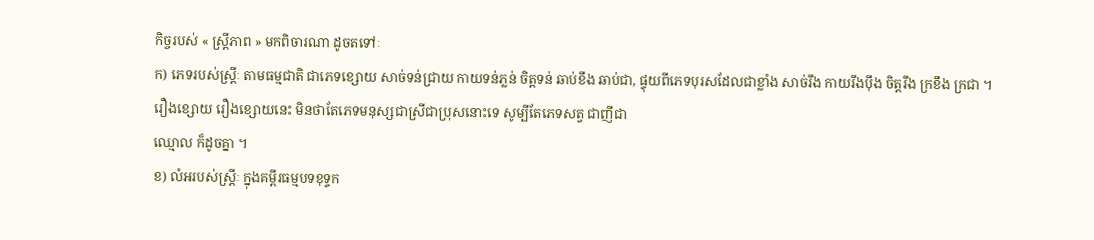កិច្ចរបស់ « ស្រ្តីភាព » មកពិចារណា ដូចតទៅៈ
ក) ភេទរបស់ស្រ្តីៈ តាមធម្មជាតិ ជាភេទខ្សោយ សាច់ទន់ជ្រាយ កាយទន់ភ្លន់ ចិត្តទន់ ឆាប់ខឹង ឆាប់ជា, ផ្ទុយពីភេទបុរសដែលជាខ្លាំង សាច់រឹង កាយរឹងប៉ឹង ចិត្តរឹង ក្រខឹង ក្រជា ។
រឿងខ្សោយ រឿងខ្សោយនេះ មិនថាតែភេទមនុស្សជាស្រីជាប្រុសនោះទេ សូម្បីតែភេទសត្វ ជាញីជា
ឈ្មោល ក៏ដូចគ្នា ។
ខ) លំអរបស់ស្រ្តីៈ ក្នុងគម្ពីរធម្មបទខុទ្ទក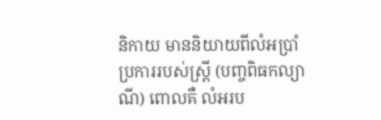និកាយ មាននិយាយពីលំអប្រាំប្រការរបស់ស្រ្តី (បញ្ចពិធកល្យាណី) ពោលគឺ លំអរប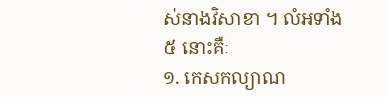ស់នាងវិសាខា ។ លំអទាំង ៥ នោះគឺៈ
១. កេសកល្យាណ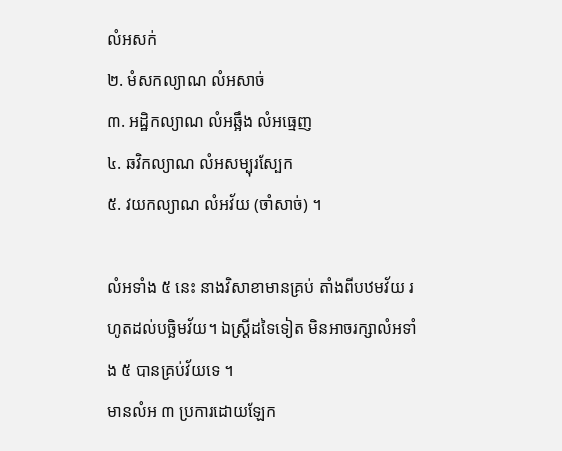លំអសក់
២. មំសកល្យាណ លំអសាច់
៣. អដ្ឋិកល្យាណ លំអឆ្អឹង លំអធ្មេញ
៤. ឆវិកល្យាណ លំអសម្បុរស្បែក
៥. វយកល្យាណ លំអវ័យ (ចាំសាច់) ។

លំអទាំង ៥ នេះ នាងវិសាខាមានគ្រប់ តាំងពីបឋមវ័យ រហូតដល់បច្ឆិមវ័យ។ ឯស្រ្តីដទៃទៀត មិនអាចរក្សាលំអទាំង ៥ បានគ្រប់វ័យទេ ។
មានលំអ ៣ ប្រការដោយឡែក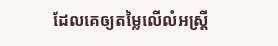ដែលគេឲ្យតម្លៃលើលំអស្រ្តី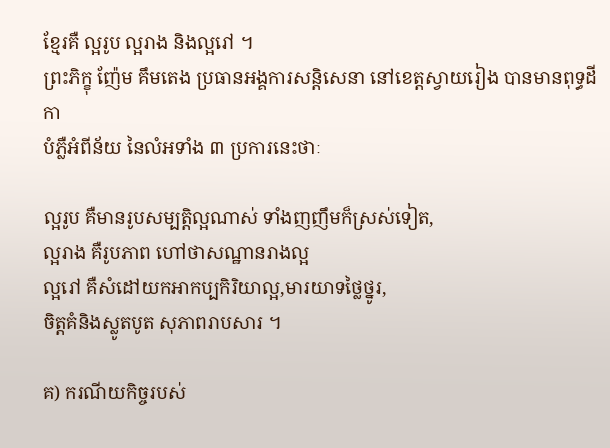ខ្មែរគឺ ល្អរូប ល្អរាង និងល្អរៅ ។
ព្រះភិក្ខុ ញ៉ែម គឹមតេង ប្រធានអង្គការសន្តិសេនា នៅខេត្តស្វាយរៀង បានមានពុទ្ធដីកា
បំភ្លឺអំពីន័យ នៃលំអទាំង ៣ ប្រការនេះថាៈ

ល្អរូប គឺមានរូបសម្បត្តិល្អណាស់ ទាំងញញឹមក៏ស្រស់ទៀត,
ល្អរាង គឺរូបភាព ហៅថាសណ្ឋានរាងល្អ
ល្អរៅ គឺសំដៅយកអាកប្បកិរិយាល្អ,មារយាទថ្លៃថ្នូរ,
ចិត្តគំនិងស្លូតបូត សុភាពរាបសារ ។

គ) ករណីយកិច្ចរបស់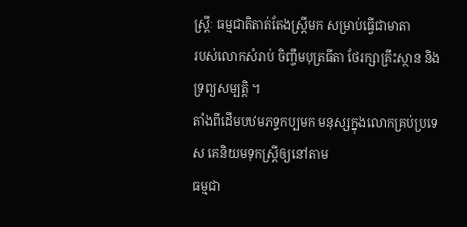ស្រ្តីៈ ធម្មជាតិតាត់តែងស្រ្តីមក សម្រាប់ធ្វើជាមាតា
របស់លោកសំរាប់ ចិញ្ចឹមបុត្រធីតា ថែរក្សាគ្រឹះស្ថាន និងទ្រព្យសម្បត្តិ ។
តាំងពីដើមបឋមភទ្ទកប្បមក មនុស្សក្នុងលោកគ្រប់ប្រទេស គេនិយមទុកស្រ្តីឲ្យនៅតាម
ធម្មជា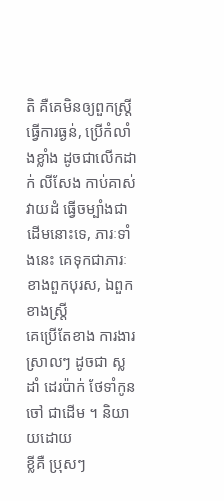តិ គឺគេមិនឲ្យពួកស្រ្តីធ្វើការធ្ងន់, ប្រើកំលាំងខ្លាំង ដូចជាលើកដាក់ លីសែង កាប់គាស់
វាយដំ ធ្វើចម្បាំងជាដើមនោះទេ, ភារៈទាំងនេះ គេទុកជាភារៈខាងពួកបុរស, ឯពួកខាងស្រ្តី
គេប្រើតែខាង ការងារស្រាលៗ ដូចជា ស្លដាំ ដេរប៉ាក់ ថែទាំកូនចៅ ជាដើម ។ និយាយដោយ
ខ្លីគឺ ប្រុសៗ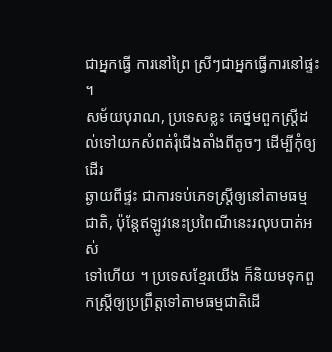ជាអ្នកធ្វើ ការនៅព្រៃ ស្រីៗជាអ្នកធ្វើការនៅផ្ទះ ។
សម័យបុរាណ, ប្រទេសខ្លះ គេថ្នមពួកស្ត្រីដល់ទៅយកសំពត់រុំជើងតាំងពីតូចៗ ដើម្បីកុំឲ្យដើរ
ឆ្ងាយពីផ្ទះ ជាការទប់ភេទស្រ្តីឲ្យនៅតាមធម្មជាតិ, ប៉ុន្តែឥឡូវនេះប្រពៃណីនេះរលុបបាត់អស់
ទៅហើយ ។ ប្រទេសខ្មែរយើង ក៏និយមទុកពួកស្រ្តីឲ្យប្រព្រឹត្តទៅតាមធម្មជាតិដើ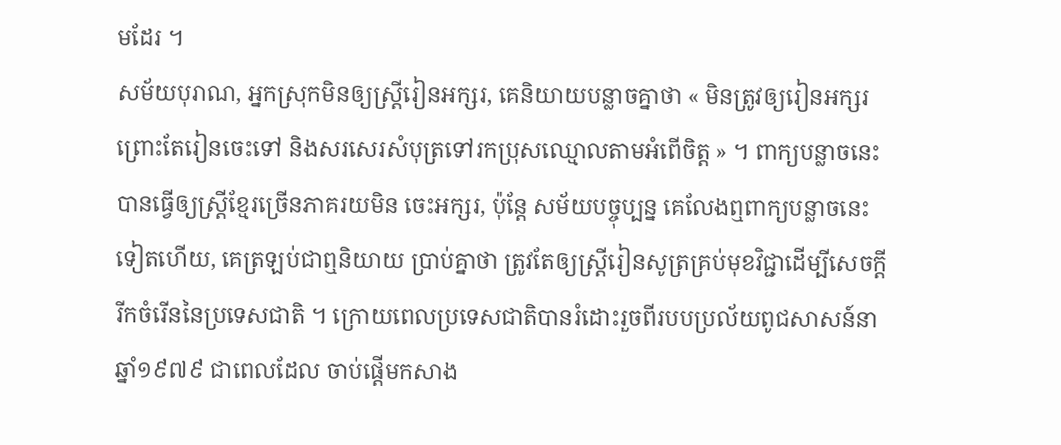មដែរ ។
សម័យបុរាណ, អ្នកស្រុកមិនឲ្យស្រ្តីរៀនអក្សរ, គេនិយាយបន្លាចគ្នាថា « មិនត្រូវឲ្យរៀនអក្សរ ព្រោះតែរៀនចេះទៅ និងសរសេរសំបុត្រទៅរកប្រុសឈ្មោលតាមអំពើចិត្ត » ។ ពាក្យបន្លាចនេះ បានធ្វើឲ្យស្រ្តីខ្មែរច្រើនភាគរយមិន ចេះអក្សរ, ប៉ុន្តែ សម័យបច្ចុប្បន្ន គេលែងឮពាក្យបន្លាចនេះ
ទៀតហើយ, គេត្រឡប់ជាឮនិយាយ ប្រាប់គ្នាថា ត្រូវតែឲ្យស្ត្រីរៀនសូត្រគ្រប់មុខវិជ្ជាដើម្បីសេចក្តី
រីកចំរើននៃប្រទេសជាតិ ។ ក្រោយពេលប្រទេសជាតិបានរំដោះរួចពីរបបប្រល័យពូជសាសន៍នាឆ្នាំ១៩៧៩ ជាពេលដែល ចាប់ផ្តើមកសាង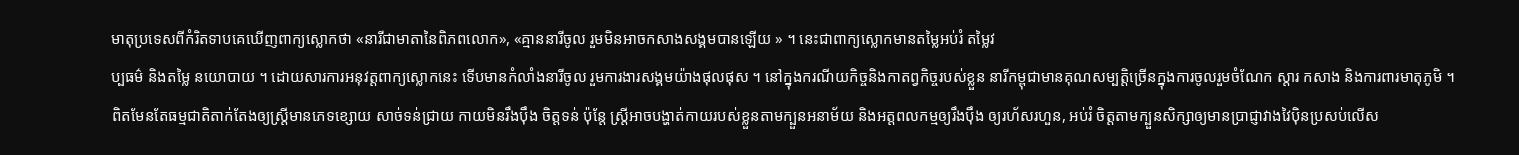មាតុប្រទេសពីកំរិតទាបគេឃើញពាក្យស្លោកថា «នារីជាមាតានៃពិភពលោក», «គ្មាននារីចូល រួមមិនអាចកសាងសង្គមបានឡើយ » ។ នេះជាពាក្យស្លោកមានតម្លៃអប់រំ តម្លៃវ
ប្បធម៌ និងតម្លៃ នយោបាយ ។ ដោយសារការអនុវត្តពាក្យស្លោកនេះ ទើបមានកំលាំងនារីចូល រួមការងារសង្គមយ៉ាងផុលផុស ។ នៅក្នុងករណីយកិច្ចនិងកាតព្វកិច្ចរបស់ខ្លួន នារីកម្ពុជាមានគុណសម្បត្តិច្រើនក្នុងការចូលរួមចំណែក ស្តារ កសាង និងការពារមាតុភូមិ ។
ពិតមែនតែធម្មជាតិតាក់តែងឲ្យស្រ្តីមានភេទខ្សោយ សាច់ទន់ជ្រាយ កាយមិនរឹងប៉ឹង ចិត្តទន់ ប៉ុន្តែ ស្រ្តីអាចបង្ហាត់កាយរបស់ខ្លួនតាមក្បួនអនាម័យ និងអត្តពលកម្មឲ្យរឹងប៉ឹង ឲ្យរហ័សរហួន, អប់រំ ចិត្តតាមក្បួនសិក្សាឲ្យមានប្រាជ្ញាវាងវៃប៉ិនប្រសប់លើស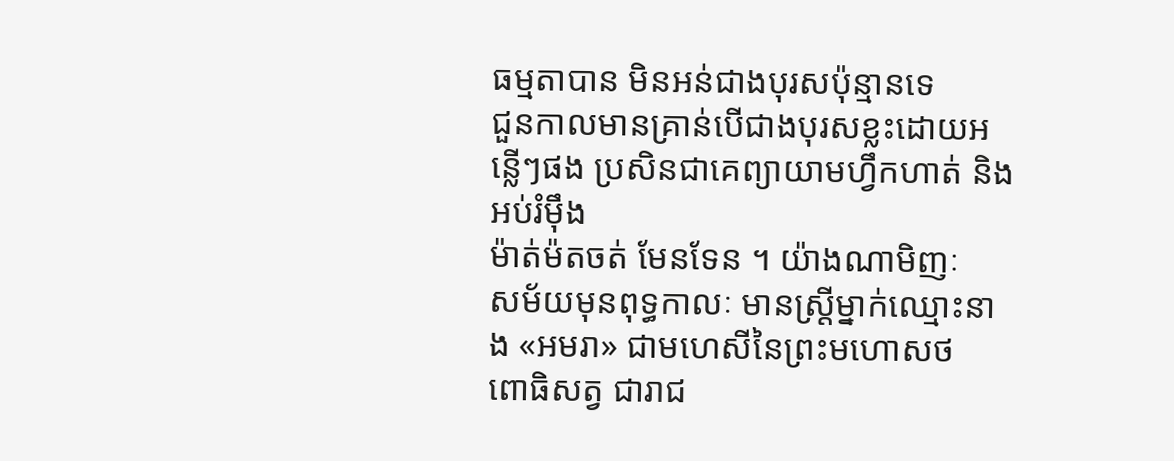ធម្មតាបាន មិនអន់ជាងបុរសប៉ុន្មានទេ
ជួនកាលមានគ្រាន់បើជាងបុរសខ្លះដោយអន្លើៗផង ប្រសិនជាគេព្យាយាមហ្វឹកហាត់ និងអប់រំម៉ឹង
ម៉ាត់ម៉តចត់ មែនទែន ។ យ៉ាងណាមិញៈ
សម័យមុនពុទ្ធកាលៈ មានស្រ្តីម្នាក់ឈ្មោះនាង «អមរា» ជាមហេសីនៃព្រះមហោសថ
ពោធិសត្វ ជារាជ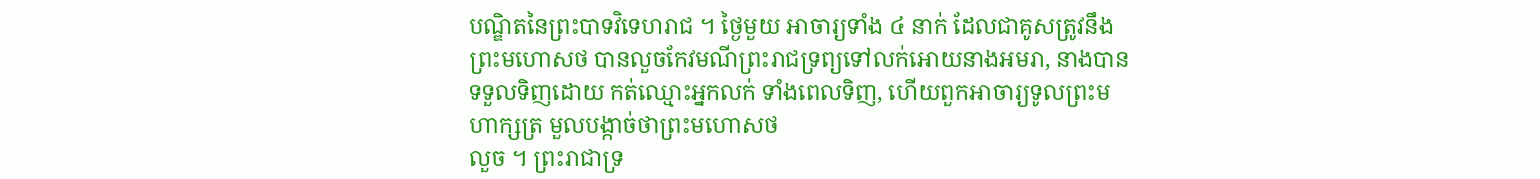បណ្ឌិតនៃព្រះបាទវិទេហរាជ ។ ថ្ងៃមួយ អាចារ្យទាំង ៤ នាក់ ដែលជាគូសត្រូវនឹង ព្រះមហោសថ បានលួចកែវមណីព្រះរាជទ្រព្យទៅលក់អោយនាងអមរា, នាងបានទទួលទិញដោយ កត់ឈ្មោះអ្នកលក់ ទាំងពេលទិញ, ហើយពួកអាចារ្យទូលព្រះមហាក្សត្រ មួលបង្កាច់ថាព្រះមហោសថ
លួច ។ ព្រះរាជាទ្រ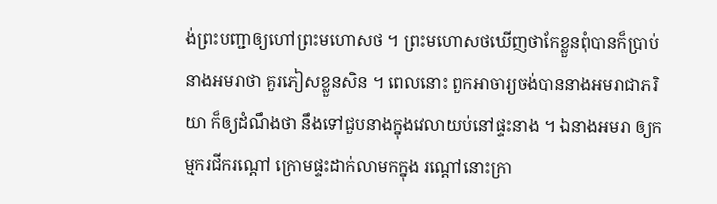ង់ព្រះបញ្ជាឲ្យហៅព្រះមហោសថ ។ ព្រះមហោសថឃើញថាកែខ្លួនពុំបានក៏ប្រាប់ នាងអមរាថា គួរភៀសខ្លួនសិន ។ ពេលនោះ ពួកអាចារ្យចង់បាននាងអមរាជាភរិយា ក៏ឲ្យដំណឹងថា នឹងទៅជួបនាងក្នុងវេលាយប់នៅផ្ទះនាង ។ ឯនាងអមរា ឲ្យកម្មករជីករណ្តៅ ក្រោមផ្ទះដាក់លាមកក្នុង រណ្តៅនោះក្រា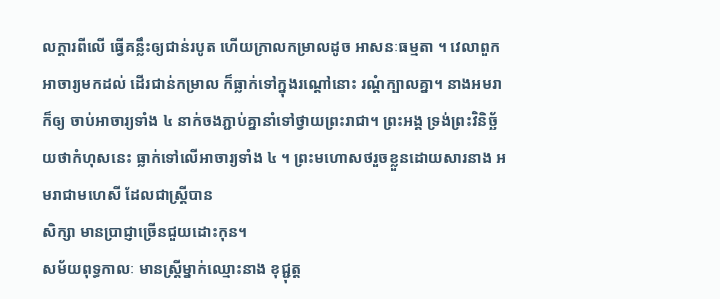លក្តារពីលើ ធ្វើគន្លឹះឲ្យជាន់របូត ហើយក្រាលកម្រាលដូច អាសនៈធម្មតា ។ វេលាពួកអាចារ្យមកដល់ ដើរជាន់កម្រាល ក៏ធ្លាក់ទៅក្នុងរណ្តៅនោះ រណ្តំក្បាលគ្នា។ នាងអមរាក៏ឲ្យ ចាប់អាចារ្យទាំង ៤ នាក់ចងភ្ជាប់គ្នានាំទៅថ្វាយព្រះរាជា។ ព្រះអង្គ ទ្រង់ព្រះវិនិច្ឆ័យថាកំហុសនេះ ធ្លាក់ទៅលើអាចារ្យទាំង ៤ ។ ព្រះមហោសថរួចខ្លួនដោយសារនាង អមរាជាមហេសី ដែលជាស្ត្រីបាន
សិក្សា មានប្រាជ្ញាច្រើនជួយដោះកុន។
សម័យពុទ្ធកាលៈ មានស្រ្តីម្នាក់ឈ្មោះនាង ខុជ្ជុត្ត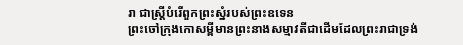រា ជាស្រ្តីបំរើពួកព្រះស្នំរបស់ព្រះឧទេន
ព្រះចៅក្រុងកោសម្ពីមានព្រះនាងសម្មាវតីជាដើមដែលព្រះរាជាទ្រង់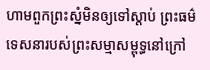ហាមពួកព្រះស្នំមិនឲ្យទៅស្តាប់ ព្រះធម៌ទេសនារបស់ព្រះសម្មាសម្ពុទ្ធនៅក្រៅ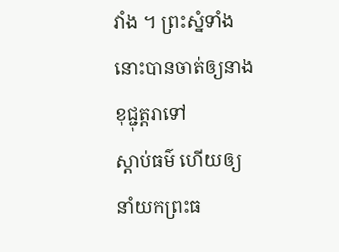វាំង ។ ព្រះស្នំទាំងនោះបានចាត់ឲ្យនាងខុជ្ជុត្តរាទៅ
ស្តាប់ធម៌ ហើយឲ្យនាំយកព្រះធ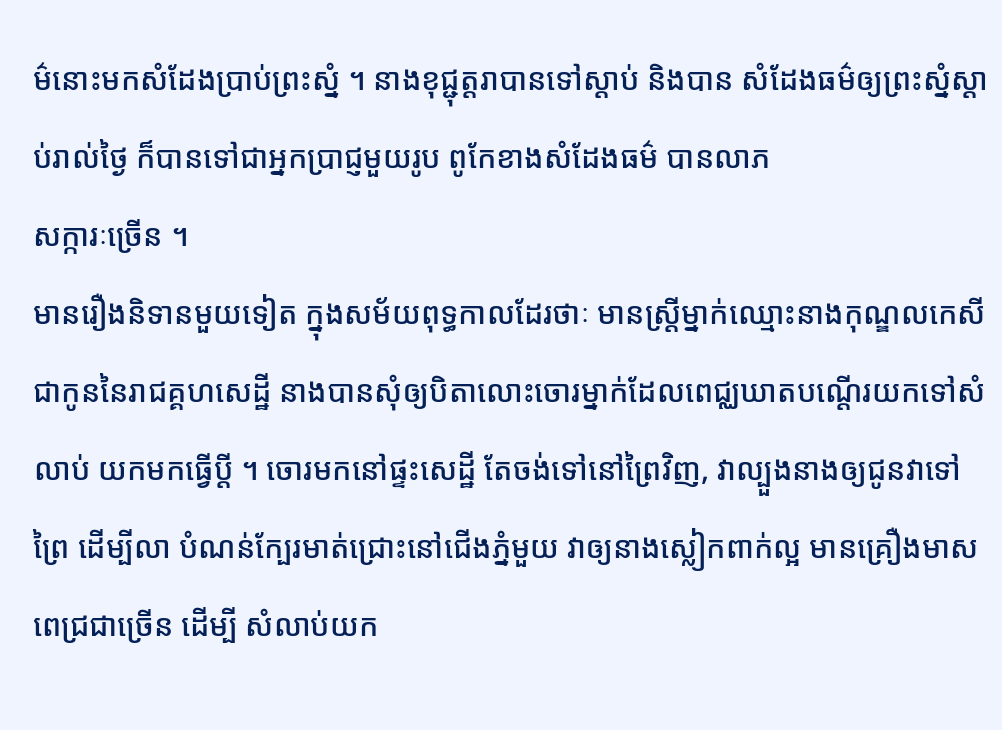ម៌នោះមកសំដែងប្រាប់ព្រះស្នំ ។ នាងខុជ្ជុត្តរាបានទៅស្តាប់ និងបាន សំដែងធម៌ឲ្យព្រះស្នំស្តាប់រាល់ថ្ងៃ ក៏បានទៅជាអ្នកប្រាជ្ញមួយរូប ពូកែខាងសំដែងធម៌ បានលាភ
សក្ការៈច្រើន ។
មានរឿងនិទានមួយទៀត ក្នុងសម័យពុទ្ធកាលដែរថាៈ មានស្រ្តីម្នាក់ឈ្មោះនាងកុណ្ឌលកេសី
ជាកូននៃរាជគ្គហសេដ្ឋី នាងបានសុំឲ្យបិតាលោះចោរម្នាក់ដែលពេជ្ឈឃាតបណ្តើរយកទៅសំលាប់ យកមកធ្វើប្តី ។ ចោរមកនៅផ្ទះសេដ្ឋី តែចង់ទៅនៅព្រៃវិញ, វាល្បួងនាងឲ្យជូនវាទៅព្រៃ ដើម្បីលា បំណន់ក្បែរមាត់ជ្រោះនៅជើងភ្នំមួយ វាឲ្យនាងស្លៀកពាក់ល្អ មានគ្រឿងមាសពេជ្រជាច្រើន ដើម្បី សំលាប់យក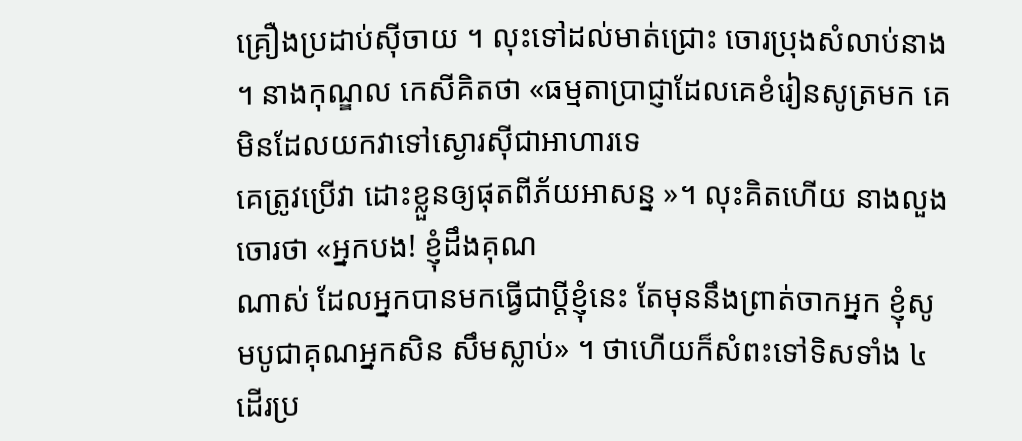គ្រឿងប្រដាប់ស៊ីចាយ ។ លុះទៅដល់មាត់ជ្រោះ ចោរប្រុងសំលាប់នាង ។ នាងកុណ្ឌល កេសីគិតថា «ធម្មតាប្រាជ្ញាដែលគេខំរៀនសូត្រមក គេមិនដែលយកវាទៅស្ងោរស៊ីជាអាហារទេ
គេត្រូវប្រើវា ដោះខ្លួនឲ្យផុតពីភ័យអាសន្ន »។ លុះគិតហើយ នាងលួងចោរថា «អ្នកបង! ខ្ញុំដឹងគុណ
ណាស់ ដែលអ្នកបានមកធ្វើជាប្តីខ្ញុំនេះ តែមុននឹងព្រាត់ចាកអ្នក ខ្ញុំសូមបូជាគុណអ្នកសិន សឹមស្លាប់» ។ ថាហើយក៏សំពះទៅទិសទាំង ៤ ដើរប្រ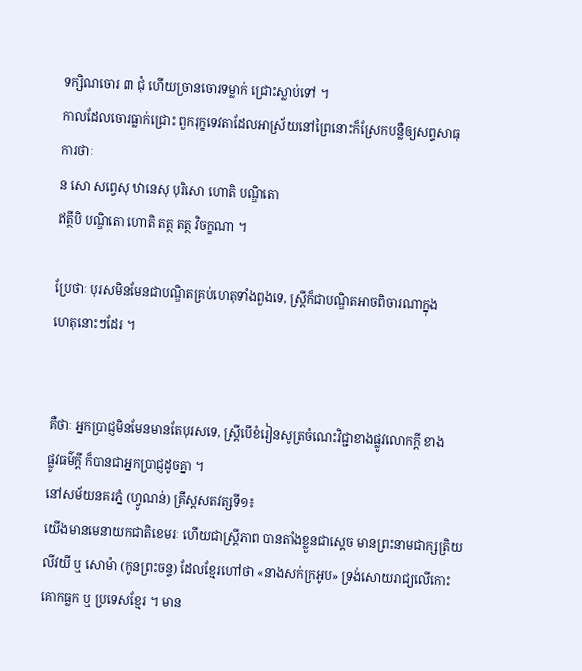ទក្សិណចោរ ៣ ជុំ ហើយច្រានចោរទម្លាក់ ជ្រោះស្លាប់ទៅ ។
កាលដែលចោរធ្លាក់ជ្រោះ ពួករុក្ខទេវតាដែលអាស្រ័យនៅព្រៃនោះក៏ស្រែកបន្លឺឲ្យសព្ទសាធុ
ការថាៈ
ន សោ សព្វេសុ ឋានេសុ បុរិសោ ហោតិ បណ្ឌិតោ
ឥត្ថីបិ បណ្ឌិតោ ហោតិ តត្ថ តត្ថ វិចក្ខណា ។

ប្រែថាៈ បុរសមិនមែនជាបណ្ឌិតគ្រប់ហេតុទាំងពួងទេ, ស្រ្តីក៏ជាបណ្ឌិតអាចពិចារណាក្នុង
ហេតុនោះៗដែរ ។


គឺថាៈ អ្នកប្រាជ្ញមិនមែនមានតែបុរសទេ, ស្រ្តីបើខំរៀនសូត្រចំណេះវិជ្ជាខាងផ្លូវលោកក្តី ខាង
ផ្លូវធម៌ក្តី ក៏បានជាអ្នកប្រាជ្ញដូចគ្នា ។
នៅសម័យនគរភ្នំ (ហ្វូណន់) គ្រឹស្តសតវត្សទី១៖
យើងមានមេនាយកជាតិខេមរៈ ហើយជាស្រ្តីភាព បានតាំងខ្លួនជាស្តេច មានព្រះនាមជាក្សត្រិយ
លីវយី ឬ សោម៉ា (កូនព្រះចន្ទ) ដែលខ្មែរហៅថា «នាងសក់ក្រអូប» ទ្រង់សោយរាជ្យលើកោះ
គោកធ្លក ឬ ប្រទេសខ្មែរ ។ មាន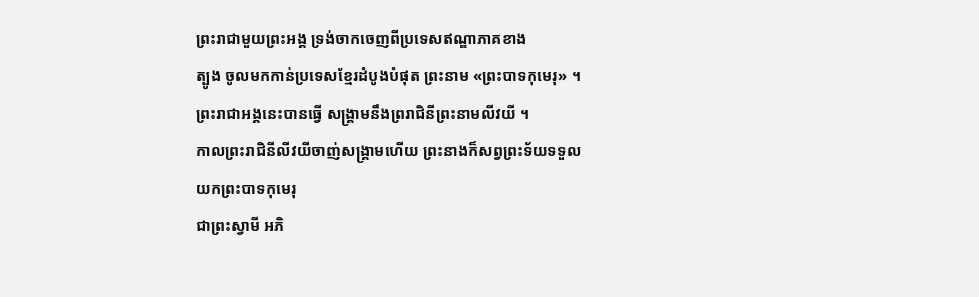ព្រះរាជាមួយព្រះអង្គ ទ្រង់ចាកចេញពីប្រទេសឥណ្ឌាភាគខាង
ត្បូង ចូលមកកាន់ប្រទេសខ្មែរដំបូងបំផុត ព្រះនាម «ព្រះបាទកុមេរុ» ។ ព្រះរាជាអង្គនេះបានធ្វើ សង្រ្គាមនឹងព្ររាជិនីព្រះនាមលីវយី ។
កាលព្រះរាជិនីលីវយីចាញ់សង្គ្រាមហើយ ព្រះនាងក៏សព្វព្រះទ័យទទួលយកព្រះបាទកុមេរុ
ជាព្រះស្វាមី អភិ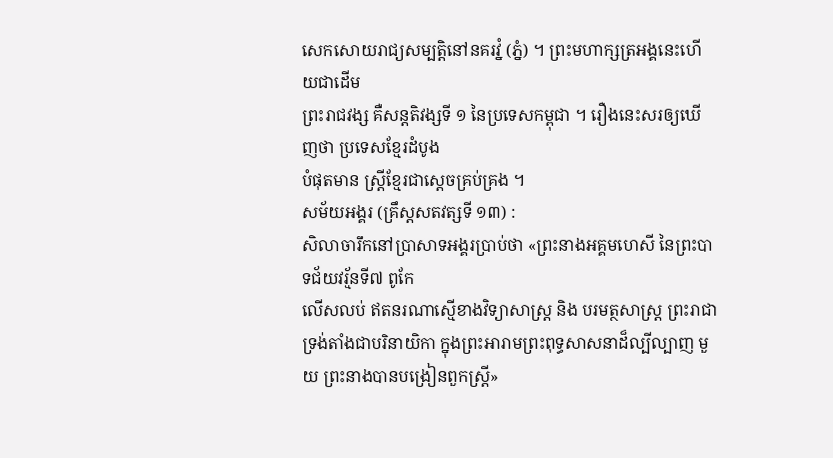សេកសោយរាជ្យសម្បត្តិនៅនគរវ្នំ (ភ្នំ) ។ ព្រះមហាក្សត្រអង្គនេះហើយជាដើម
ព្រះរាជវង្ស គឺសន្តតិវង្សទី ១ នៃប្រទេសកម្ពុជា ។ រឿងនេះសរឲ្យឃើញថា ប្រទេសខ្មែរដំបូង
បំផុតមាន ស្រ្តីខ្មែរជាស្តេចគ្រប់គ្រង ។
សម័យអង្គរ (គ្រឹស្តសតវត្សទី ១៣) :
សិលាចារឹកនៅប្រាសាទអង្គរប្រាប់ថា «ព្រះនាងអគ្គមហេសី នៃព្រះបាទជ័យវរ្ម័នទី៧ ពូកែ
លើសលប់ ឥតនរណាស្មើខាងវិទ្យាសាស្រ្ត និង បរមត្ថសាស្ត្រ ព្រះរាជាទ្រង់តាំងជាបរិនាយិកា ក្នុងព្រះអារាមព្រះពុទ្ធសាសនាដ៏ល្បីល្បាញ មួយ ព្រះនាងបានបង្រៀនពួកស្រ្តី»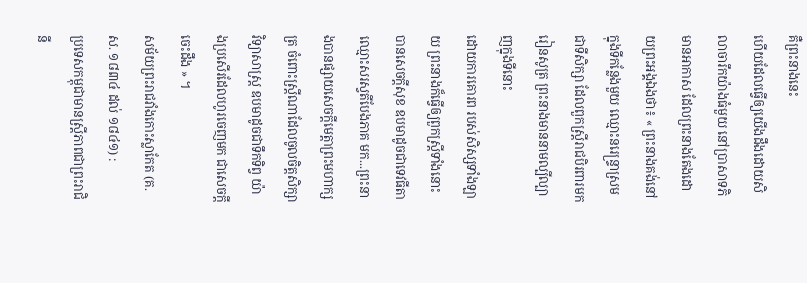គឺព្រះនាងនេះ
ហើយដែលធ្វើឲ្យយើងដឹងដោយសិលាចារឹកយ៉ាងធំមួយ នៅប្រាសាទភិមានអាកាស ដែលព្រះនាងតែងដោយព្រះអង្គឯងថា៖ « ព្រះនាងគង់នៅក្នុងទីកន្លែងមួយ ឈ្មោះនរេន្ទ្រាស្រម
ជាទីសិក្សា ដែលពួកស្រ្តីរាជបិរពារមករៀនសូត្រ ព្រះនាងមាននាមល្បីល្បាញក្នុងទីនោះ
ដោយការគោរព របស់សិស្សទាំងឡាយ ព្រះនាងក៏ធ្វើឲ្យពួកស្ត្រីទាំងនោះបានសេចក្តីសុខ ឧបមាដូចជាទេវធីតាឈ្មោះសរស្វតីបែងភាគ មក...ព្រះនាងបានផ្សាយសេចក្តីមេត្តាព្រះមហាក្សត្រ ចំពោះស្ត្រីណាដែលចូលចិត្តសិក្សាវិទ្យាសាស្ត្រ ឧបមាដូចជាទឹកទិព្វ យ៉ាងប្រសើរដែលហូរចេញមក ជាសេចក្តីចេះដឹង » ។
សម័យព្រះរាជវាំងកោះស្លាកែត (គ.ស. ១៨៣៤ ដល់ ១៨៤១) :
ប្រទេសកម្ពុជាមានស្រ្តីភាពជាព្រះរាជិនី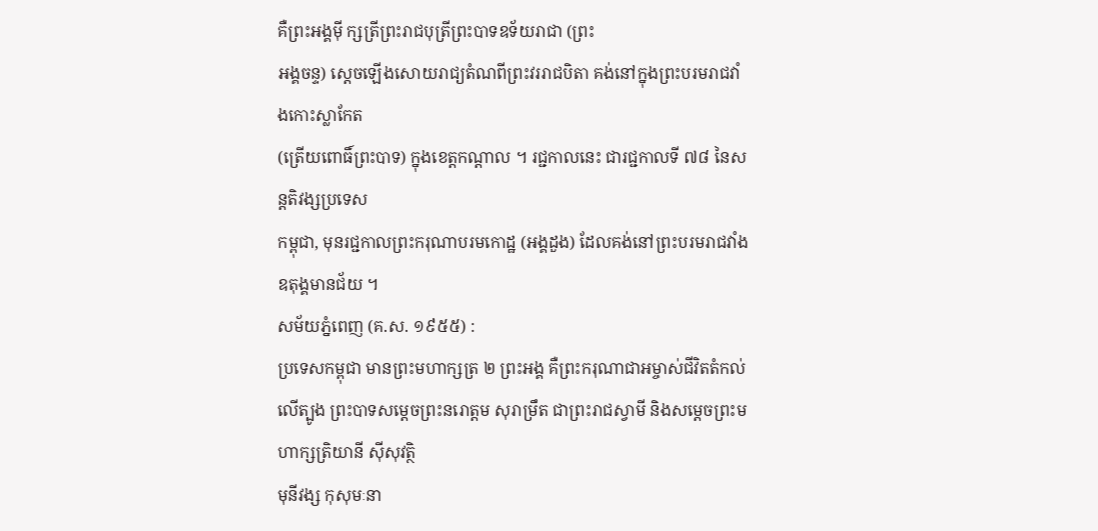គឺព្រះអង្គម៉ី ក្សត្រីព្រះរាជបុត្រីព្រះបាទឧទ័យរាជា (ព្រះ
អង្គចន្ទ) ស្តេចឡើងសោយរាជ្យតំណពីព្រះវររាជបិតា គង់នៅក្នុងព្រះបរមរាជវាំងកោះស្លាកែត
(ត្រើយពោធិ៍ព្រះបាទ) ក្នុងខេត្តកណ្តាល ។ រជ្ជកាលនេះ ជារជ្ជកាលទី ៧៨ នៃសន្តតិវង្សប្រទេស
កម្ពុជា, មុនរជ្ជកាលព្រះករុណាបរមកោដ្ឋ (អង្គដួង) ដែលគង់នៅព្រះបរមរាជវាំងឧតុង្គមានជ័យ ។
សម័យភ្នំពេញ (គ.ស. ១៩៥៥) :
ប្រទេសកម្ពុជា មានព្រះមហាក្សត្រ ២ ព្រះអង្គ គឺព្រះករុណាជាអម្ចាស់ជីវិតតំកល់លើត្បូង ព្រះបាទសម្តេចព្រះនរោត្តម សុរាម្រឹត ជាព្រះរាជស្វាមី និងសម្តេចព្រះមហាក្សត្រិយានី ស៊ីសុវត្ថិ
មុនីវង្ស កុសុមៈនា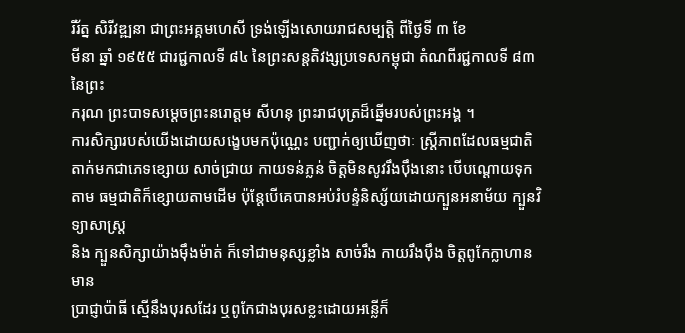រីរ័ត្ន សិរីវឌ្ឍនា ជាព្រះអគ្គមហេសី ទ្រង់ឡើងសោយរាជសម្បត្តិ ពីថ្ងៃទី ៣ ខែ
មីនា ឆ្នាំ ១៩៥៥ ជារជ្ជកាលទី ៨៤ នៃព្រះសន្តតិវង្សប្រទេសកម្ពុជា តំណពីរជ្ជកាលទី ៨៣ នៃព្រះ
ករុណ ព្រះបាទសម្តេចព្រះនរោត្តម សីហនុ ព្រះរាជបុត្រដ៏ឆ្នើមរបស់ព្រះអង្គ ។
ការសិក្សារបស់យើងដោយសង្ខេបមកប៉ុណ្ណេះ បញ្ជាក់ឲ្យឃើញថាៈ ស្រ្តីភាពដែលធម្មជាតិ តាក់មកជាភេទខ្សោយ សាច់ជ្រាយ កាយទន់ភ្លន់ ចិត្តមិនសូវរឹងប៉ឹងនោះ បើបណ្តោយទុកតាម ធម្មជាតិក៏ខ្សោយតាមដើម ប៉ុន្តែបើគេបានអប់រំបន្ទំនិស្ស័យដោយក្បួនអនាម័យ ក្បួនវិទ្យាសាស្ត្រ
និង ក្បួនសិក្សាយ៉ាងម៉ឹងម៉ាត់ ក៏ទៅជាមនុស្សខ្លាំង សាច់រឹង កាយរឹងប៉ឹង ចិត្តពូកែក្លាហានមាន
ប្រាជ្ញាប៉ាធី ស្មើនឹងបុរសដែរ ឬពូកែជាងបុរសខ្លះដោយអន្លើក៏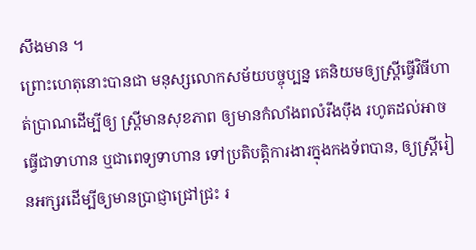សឹងមាន ។
ព្រោះហេតុនោះបានជា មនុស្សលោកសម័យបច្ចុប្បន្ន គេនិយមឲ្យស្រ្តីធ្វើវិធីហាត់ប្រាណដើម្បីឲ្យ ស្រ្តីមានសុខភាព ឲ្យមានកំលាំងពលំរឹងប៉ឹង រហូតដល់អាចធ្វើជាទាហាន ឬជាពេទ្យទាហាន ទៅប្រតិបតិ្តការងារក្នុងកងទ័ពបាន, ឲ្យស្រ្តីរៀនអក្សរដើម្បីឲ្យមានប្រាជ្ញាជ្រៅជ្រះ រ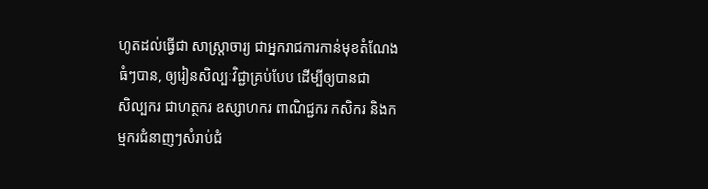ហូតដល់ធ្វើជា សាស្រ្តាចារ្យ ជាអ្នករាជការកាន់មុខតំណែងធំៗបាន, ឲ្យរៀនសិល្បៈវិជ្ជាគ្រប់បែប ដើម្បីឲ្យបានជា
សិល្បករ ជាហត្ថករ ឧស្សាហករ ពាណិជ្ជករ កសិករ និងកម្មករជំនាញៗសំរាប់ជំ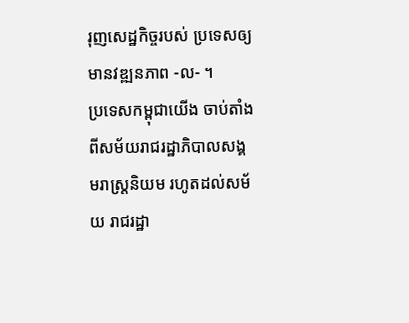រុញសេដ្ឋកិច្ចរបស់ ប្រទេសឲ្យមានវឌ្ឍនភាព -ល- ។
ប្រទេសកម្ពុជាយើង ចាប់តាំងពីសម័យរាជរដ្ឋាភិបាលសង្គមរាស្រ្តនិយម រហូតដល់សម័យ រាជរដ្ឋា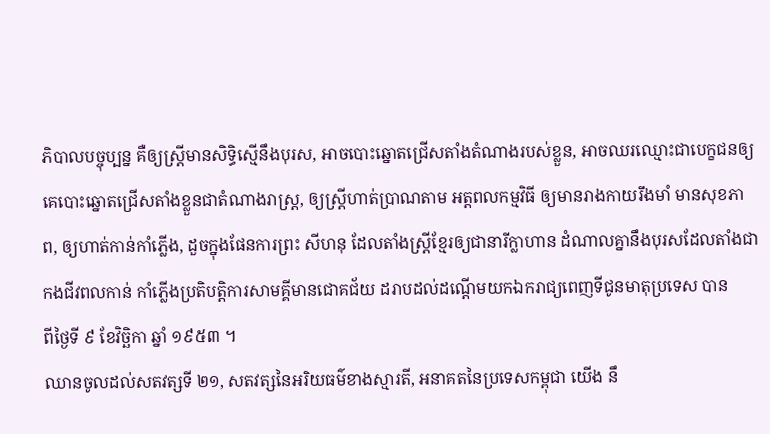ភិបាលបច្ចុប្បន្ន គឺឲ្យស្រ្តីមានសិទ្ធិស្មើនឹងបុរស, អាចបោះឆ្នោតជ្រើសតាំងតំណាងរបស់ខ្លួន, អាចឈរឈ្មោះជាបេក្ខជនឲ្យគេបោះឆ្នោតជ្រើសតាំងខ្លួនជាតំណាងរាស្រ្ត, ឲ្យស្រ្តីហាត់ប្រាណតាម អត្តពលកម្មវិធី ឲ្យមានរាងកាយរឹងមាំ មានសុខភាព, ឲ្យហាត់កាន់កាំភ្លើង, ដួចក្នុងផែនការព្រះ សីហនុ ដែលតាំងស្រ្តីខ្មែរឲ្យជានារីក្លាហាន ដំណាលគ្នានឹងបុរសដែលតាំងជាកងជីវពលកាន់ កាំភ្លើងប្រតិបត្តិការសាមគ្គីមានជោគជ័យ ដរាបដល់ដណ្តើមយកឯករាជ្យពេញទីជូនមាតុប្រទេស បាន
ពីថ្ងៃទី ៩ ខែវិច្ឆិកា ឆ្នាំ ១៩៥៣ ។
ឈានចូលដល់សតវត្សទី ២១, សតវត្សនៃអរិយធម៌ខាងស្មារតី, អនាគតនៃប្រទេសកម្ពុជា យើង នឹ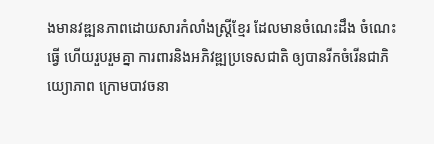ងមានវឌ្ឍនភាពដោយសារកំលាំងស្រ្តីខ្មែរ ដែលមានចំណេះដឹង ចំណេះធ្វើ ហើយរួបរួមគ្នា ការពារនិងអភិវឌ្ឍប្រទេសជាតិ ឲ្យបានរីកចំរើនជាភិយ្យោភាព ក្រោមបាវចនា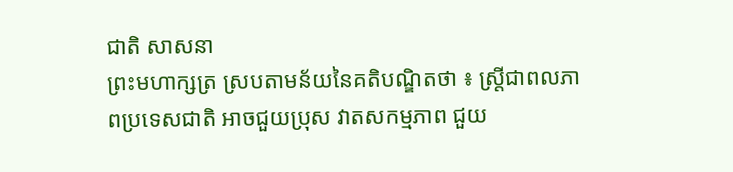ជាតិ សាសនា
ព្រះមហាក្សត្រ ស្របតាមន័យនៃគតិបណ្ឌិតថា ៖ ស្ត្រីជាពលភាពប្រទេសជាតិ អាចជួយប្រុស វាតសកម្មភាព ជួយ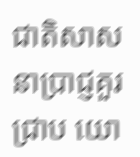ជាតិសាសនាប្រាជ្ញគួរជ្រាប យោ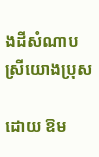ងដីសំណាបស្រីយោងប្រុស

ដោយ ឱម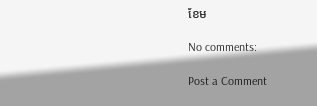ខែម

No comments:

Post a Comment